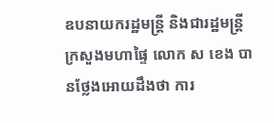ឧបនាយករដ្ឋមន្រ្តី និងជារដ្ឋមន្រ្តីក្រសួងមហាផ្ទៃ លោក ស ខេង បានថ្លែងអោយដឹងថា ការ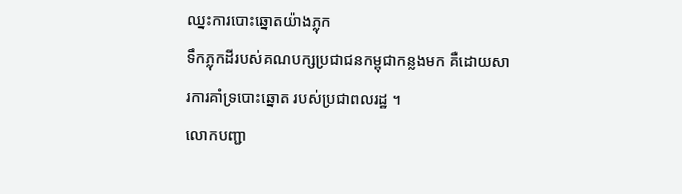ឈ្នះការបោះឆ្នោតយ៉ាងភ្លុក
ទឹកភ្លុកដីរបស់គណបក្សប្រជាជនកម្ពុជាកន្លងមក គឺដោយសារការគាំទ្របោះឆ្នោត របស់ប្រជាពលរដ្ឋ ។
លោកបញ្ជា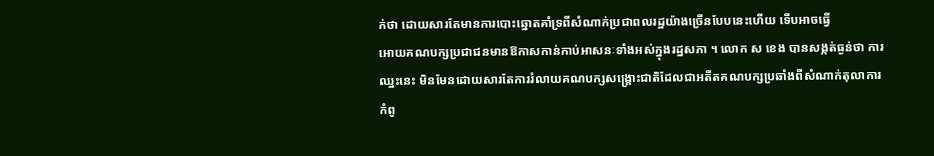ក់ថា ដោយសារតែមានការបោះឆ្នោតគាំទ្រពីសំណាក់ប្រជាពលរដ្ឋយ៉ាងច្រើនបែបនេះហើយ ទើបអាចធ្វើ
អោយគណបក្សប្រជាជនមានឱកាសកាន់កាប់អាសនៈទាំងអស់ក្នុងរដ្ឋសភា ។ លោក ស ខេង បានសង្កត់ធ្ងន់ថា ការ
ឈ្នះនេះ មិនមែនដោយសារតែការរំលាយគណបក្សសង្រ្គោះជាតិដែលជាអតីតគណបក្សប្រឆាំងពីសំណាក់តុលាការ
កំពូ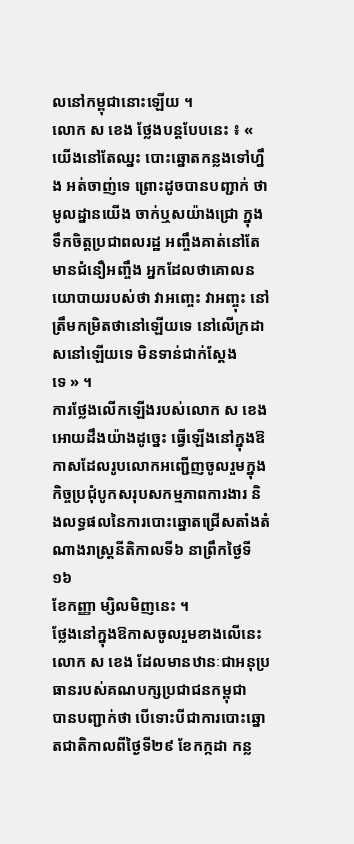លនៅកម្ពុជានោះឡើយ ។
លោក ស ខេង ថ្លែងបន្តបែបនេះ ៖ « យើងនៅតែឈ្នះ បោះឆ្នោតកន្លងទៅហ្នឹង អត់ចាញ់ទេ ព្រោះដូចបានបញ្ជាក់ ថា
មូលដ្នានយើង ចាក់ឬសយ៉ាងជ្រោ ក្នុងទឹកចិត្ដប្រជាពលរដ្ឋ អញ្ចឹងគាត់នៅតែមានជំនឿអញ្ចឹង អ្នកដែលថាគោលន
យោបាយរបស់ថា វាអញ្ចេះ វាអញ្ចុះ នៅត្រឹមកម្រិតថានៅឡើយទេ នៅលើក្រដាសនៅឡើយទេ មិនទាន់ជាក់ស្ដែង
ទេ » ។
ការថ្លែងលើកឡើងរបស់លោក ស ខេង អោយដឹងយ៉ាងដូច្នេះ ធ្វើឡើងនៅក្នុងឱកាសដែលរូបលោកអញ្ជើញចូលរួមក្នុង
កិច្ចប្រជុំបូកសរុបសកម្មភាពការងារ និងលទ្ធផលនៃការបោះឆ្នោតជ្រើសតាំងតំណាងរាស្រ្តនីតិកាលទី៦ នាព្រឹកថ្ងៃទី១៦
ខែកញ្ញា ម្សិលមិញនេះ ។
ថ្លែងនៅក្នុងឱកាសចូលរួមខាងលើនេះ លោក ស ខេង ដែលមានឋានៈជាអនុប្រធានរបស់គណបក្សប្រជាជនកម្ពុជា
បានបញ្ជាក់ថា បើទោះបីជាការបោះឆ្នោតជាតិកាលពីថ្ងៃទី២៩ ខែកក្កដា កន្ល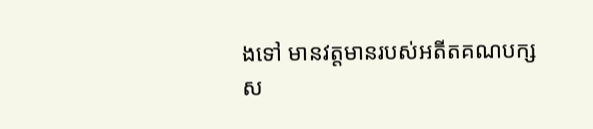ងទៅ មានវត្តមានរបស់អតីតគណបក្ស
ស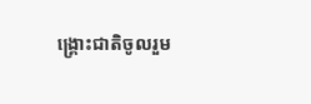ង្រ្គោះជាតិចូលរួម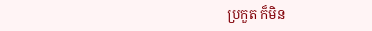ប្រកួត ក៏មិន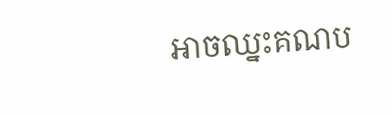អាចឈ្នះគណប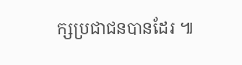ក្សប្រជាជនបានដែរ ៕